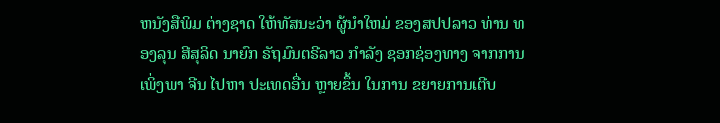ຫນັງສືພິມ ຕ່າງຊາດ ໃຫ້ທັສນະວ່າ ຜູ້ນຳໃຫມ່ ຂອງສປປລາວ ທ່ານ ທອງລຸນ ສີສຸລິດ ນາຍົກ ຣັຖມົນຕຣີລາວ ກຳລັງ ຊອກຊ່ອງທາງ ຈາກການເພິ່ງພາ ຈີນ ໄປຫາ ປະເທດອື່ນ ຫຼາຍຂຶ້ນ ໃນການ ຂຍາຍການເຕີບ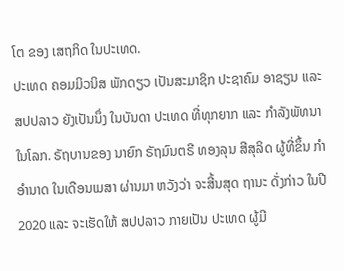ໂຕ ຂອງ ເສຖກິດ ໃນປະເທດ.
ປະເທດ ຄອມມິວນິສ ພັກດຽວ ເປັນສະມາຊິກ ປະຊາຄົມ ອາຊຽນ ແລະ ສປປລາວ ຍັງເປັນນຶ່ງ ໃນບັນດາ ປະເທດ ທີ່ທຸກຍາກ ແລະ ກໍາລັງພັທນາ ໃນໂລກ. ຣັຖບານຂອງ ນາຍົກ ຣັຖມົນຕຣີ ທອງລຸນ ສີສຸລິດ ຜູ້ທີ່ຂຶ້ນ ກຳອຳນາດ ໃນເດືອນເມສາ ຜ່ານມາ ຫວັງວ່າ ຈະສີ້ນສຸດ ຖານະ ດັ່ງກ່າວ ໃນປີ 2020 ແລະ ຈະເຮັດໃຫ້ ສປປລາວ ກາຍເປັນ ປະເທດ ຜູ້ມີ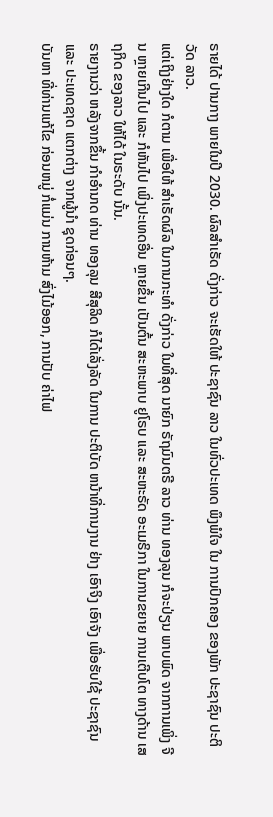ຣາຍໄດ້ ປານກາງ ພາຍໃນປີ 2030. ຜົລສຳເຣັດ ດັ່ງກ່າວ ຈະເຮັດໃຫ້ ປະຊາຊົນ ລາວ ໃນທົ່ວປະເທດ ພຶງພໍໃຈ ໃນ ການປົກຄອງ ຂອງພັກ ປະຊາຊົນ ປະຕິວັດ ລາວ.
ແຕ່ເຖິງຢ່າງໃດ ກໍຕາມ ເພື່ອໃຫ້ ສຳເຣັດຜົລ ໃນການກະທຳ ດັ່ງກ່າວ ໃນທີ່ສຸດ ນາຍົກ ຣັຖມົນຕຣີ ລາວ ທ່ານ ທອງລຸນ ກໍຈະປ່ຽນ ພາບພົດ ຈາກການເພິ່ງ ຈີນ ຫຼາຍເກີນໄປ ແລະ ກໍຫັນໄປ ເພິ່ງປະເທດອື່ນ ຫຼາຍຂຶ້ນ ເປັນຕົ້ນ ສະຫະພາບ ຢູໂຣບ ແລະ ສະຫະຣັດ ອະເມຣິກາ ໃນການຂຍາຍ ການເຕີບໂຕ ທາງດ້ານ ເສຖກິດ ຂອງລາວ ໃຫ້ໄດ້ ໃນຣະດັບ ນັ້ນ.
ຣາຍງານວ່າ ຫລັງຈາກຂຶ້ນ ກຳອຳນາດ ທ່ານ ທອງລຸນ ສີສຸລິດ ກໍໄດ້ເລັ່ງລັດ ໃນການ ປະຕິບັດ ຫນ້າທີ່ການງານ ຢ່າງ ເອົາຈິງ ເອົາຈັງ ເພື່ອຮັບໃຊ້ ປະຊາຊົນ ແລະ ປະເທດຊາດ ແຕກຕ່າງ ຈາກຜູ້ນຳ ຊຸດກ່ອນໆ.
ບັນຫາ ທີ່ທ່ານແກ້ໄຂ ກ່ອນຫມູ່ ກໍ່ແມ່ນ ການຫ້າມ ສົ່ງໄມ້ອອກ, ການປັບ ຄ່າໄຟ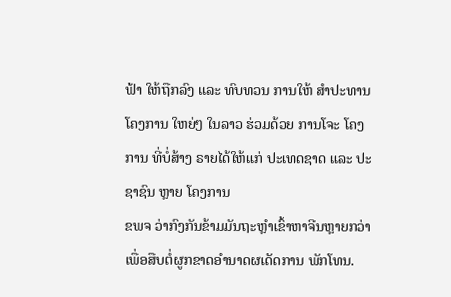ຟ້າ ໃຫ້ຖືກລົງ ແລະ ທົບທວນ ການໃຫ້ ສຳປະທານ ໂຄງການ ໃຫຍ່ໆ ໃນລາວ ຮ່ວມດ້ວຍ ການໂຈະ ໂຄງການ ທີ່ບໍ່ສ້າງ ຣາຍໄດ້ໃຫ້ແກ່ ປະເທດຊາດ ແລະ ປະຊາຊົນ ຫຼາຍ ໂຄງການ
ຂພຈ ວ່າກົງກັນຂ້າມມັນຖະຫຼຳເຂົ້າຫາຈີນຫຼາຍກວ່າເພື່ອສືບຕໍ່ຜູກຂາດອຳນາດຜເດັດການ ພັກໂທນ.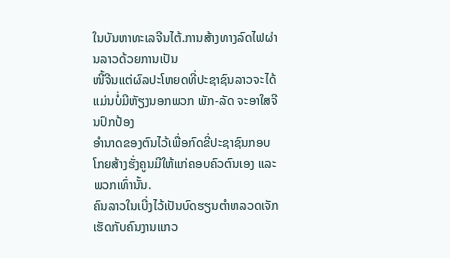ໃນບັນຫາທະເລຈີນໄຕ້.ການສ້າງທາງລົດໄຟຜ່ານລາວດ້ວຍການເປັນ
ໜີ້ຈີນແຕ່ຜົລປະໂຫຍດທີ່ປະຊາຊົນລາວຈະໄດ້ແມ່ນບໍ່ມີຫັຽງນອກພວກ ພັກ-ລັດ ຈະອາໃສຈີນປົກປ້ອງ
ອຳນາດຂອງຕົນໄວ້ເພື່ອກົດຂີ່ປະຊາຊົນກອບໂກຍສ້າງຮັ່ງຄູນມີໃຫ້ແກ່ຄອບຄົວຕົນເອງ ແລະ ພວກເທົ່ານັ້ນ.
ຄົນລາວໃນເບີ່ງໄວ້ເປັນບົດຮຽນຕຳຫລວດເຈັກເຮັດກັບຄົນງານແກວ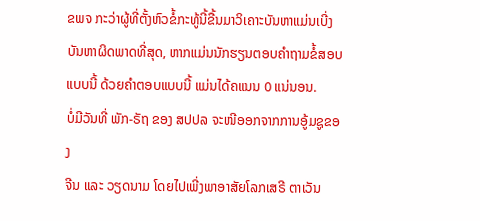ຂພຈ ກະວ່າຜູ້ທີ່ຕັ້ງຫົວຂໍ້ກະທູ້ນີ້ຂື້ນມາວິເຄາະບັນຫາແມ່ນເບີ່ງ
ບັນຫາຜິດພາດທີ່ສຸດ, ຫາກແມ່ນນັກຮຽນຕອບຄຳຖາມຂໍ້ສອບ
ແບບນີ້ ດ້ວຍຄຳຕອບແບບນີ້ ແມ່ນໄດ້ຄແນນ 0 ແນ່ນອນ.
ບໍ່ມີວັນທີ່ ພັກ-ຣັຖ ຂອງ ສປປລ ຈະໜີອອກຈາກການອູ້ມຊູຂອງ
ຈີນ ແລະ ວຽດນາມ ໂດຍໄປເພີ່ງພາອາສັຍໂລກເສຣີ ຕາເວັນ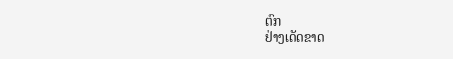ຕົກ
ຢ່າງເດັດຂາດ